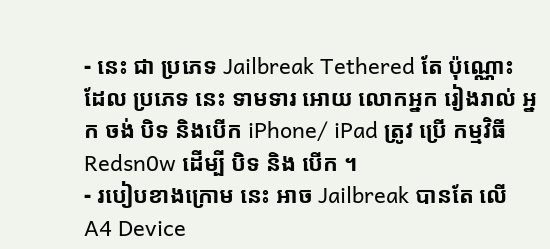- នេះ ជា ប្រភេទ Jailbreak Tethered តែ ប៉ុណ្ណោះ ដែល ប្រភេទ នេះ ទាមទារ អោយ លោកអ្នក រៀងរាល់ អ្នក ចង់ បិទ និងបើក iPhone/ iPad ត្រូវ ប្រើ កម្មវិធី Redsn0w ដើម្បី បិទ និង បើក ។
- របៀបខាងក្រោម នេះ អាច Jailbreak បានតែ លើ A4 Device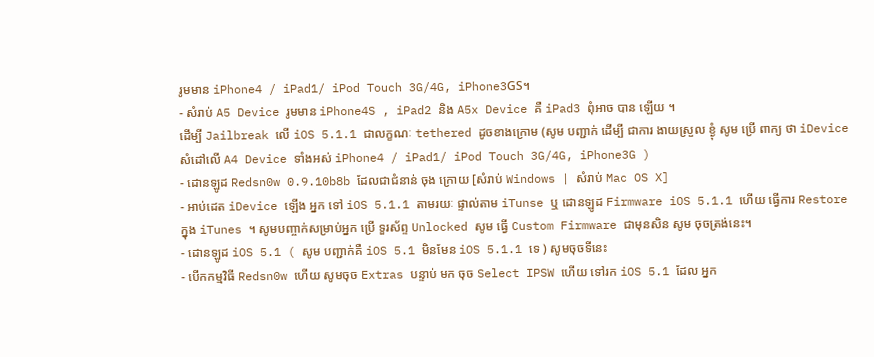រូមមាន iPhone4 / iPad1/ iPod Touch 3G/4G, iPhone3GS។
- សំរាប់ A5 Device រូមមាន iPhone4S , iPad2 និង A5x Device គឺ iPad3 ពុំអាច បាន ឡើយ ។
ដើម្បី Jailbreak លើ iOS 5.1.1 ជាលក្ខណៈ tethered ដូចខាងក្រោម (សូម បញ្ជាក់ ដើម្បី ជាការ ងាយស្រួល ខ្ងុំ សូម ប្រើ ពាក្យ ថា iDevice សំដៅលើ A4 Device ទាំងអស់ iPhone4 / iPad1/ iPod Touch 3G/4G, iPhone3G )
- ដោនឡូដ Redsn0w 0.9.10b8b ដែលជាជំនាន់ ចុង ក្រោយ [សំរាប់ Windows | សំរាប់ Mac OS X]
- អាប់ដេត iDevice ឡើង អ្នក ទៅ iOS 5.1.1 តាមរយៈ ផ្ទាល់តាម iTunse ឬ ដោនឡូដ Firmware iOS 5.1.1 ហើយ ធ្វើការ Restore ក្នុង iTunes ។ សូមបញ្ចាក់សម្រាប់អ្នក ប្រើ ទួរស័ព្ទ Unlocked សូម ធ្វើ Custom Firmware ជាមុនសិន សូម ចុចត្រង់នេះ។
- ដោនឡូដ iOS 5.1 ( សូម បញ្ជាក់គឺ iOS 5.1 មិនមែន iOS 5.1.1 ទេ ) សូមចុចទីនេះ
- បើកកម្មវិធី Redsn0w ហើយ សូមចុច Extras បន្ទាប់ មក ចុច Select IPSW ហើយ ទៅរក iOS 5.1 ដែល អ្នក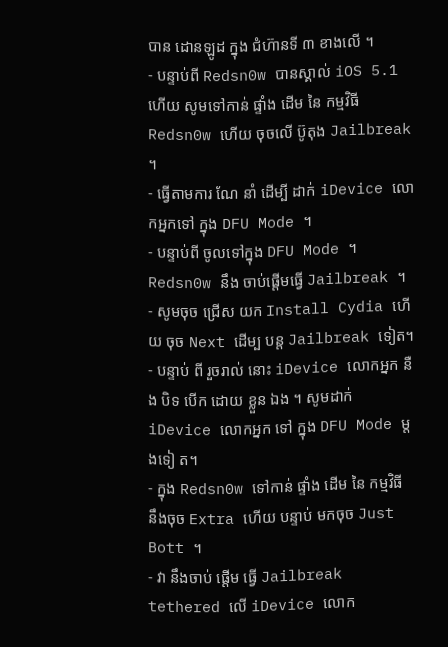បាន ដោនឡូដ ក្នុង ជំហ៊ានទី ៣ ខាងលើ ។
- បន្ទាប់ពី Redsn0w បានស្គាល់ iOS 5.1 ហើយ សូមទៅកាន់ ផ្ទាំង ដើម នៃ កម្មវិធី Redsn0w ហើយ ចុចលើ ប៊ូតុង Jailbreak ។
- ធ្វើតាមការ ណែ នាំ ដើម្បី ដាក់ iDevice លោកអ្នកទៅ ក្នុង DFU Mode ។
- បន្ទាប់ពី ចូលទៅក្នុង DFU Mode ។ Redsn0w នឹង ចាប់ផ្តើមធ្វើ Jailbreak ។
- សូមចុច ជ្រើស យក Install Cydia ហើយ ចុច Next ដើម្ប បន្ត Jailbreak ទៀត។
- បន្ទាប់ ពី រួចរាល់ នោះ iDevice លោកអ្នក នឺង បិទ បើក ដោយ ខ្លួន ឯង ។ សូមដាក់ iDevice លោកអ្នក ទៅ ក្នុង DFU Mode ម្តងទៀ ត។
- ក្នុង Redsn0w ទៅកាន់ ផ្ទាំង ដើម នៃ កម្មវិធី នឹងចុច Extra ហើយ បន្ទាប់ មកចុច Just Bott ។
- វា នឹងចាប់ ផ្តើម ធ្វើ Jailbreak tethered លើ iDevice លោក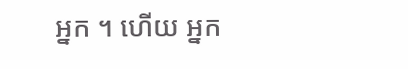អ្នក ។ ហើយ អ្នក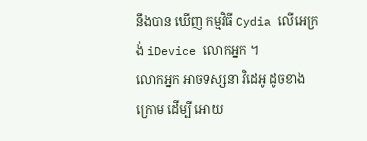នឹងបាន ឃើញ កម្មវិធី Cydia លើអេក្រង់ iDevice លោកអ្នក ។
លោកអ្នក អាចទស្សនា វិដេអូ ដូចខាងក្រោម ដើម្បី អោយ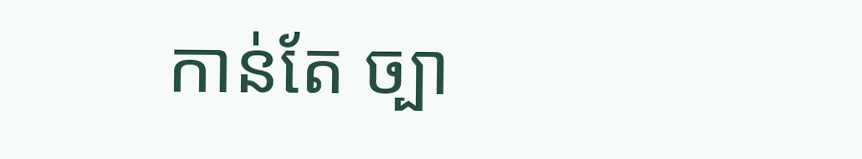កាន់តែ ច្បា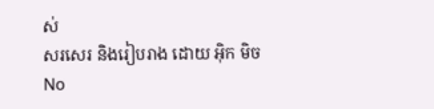ស់
សរសេរ និងរៀបរាង ដោយ អ៊ិក មិច
No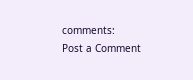comments:
Post a Comment